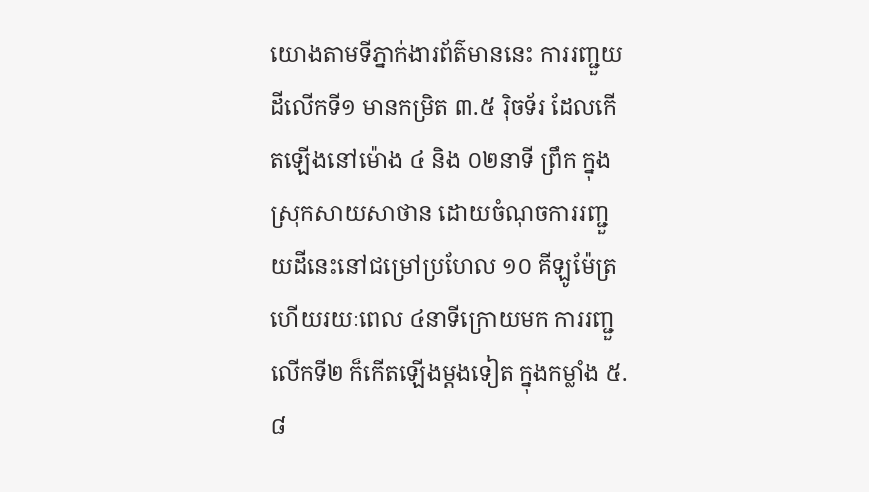យោងតាមទីភ្នាក់ងារព័ត៌មាននេះ ការរញ្ជួយដីលើកទី១ មានកម្រិត ៣.៥ រ៉ិចទ័រ ដែលកើតឡើងនៅម៉ោង ៤ និង ០២នាទី ព្រឹក ក្នុងស្រុកសាយសាថាន ដោយចំណុចការរញ្ជួយដីនេះនៅជម្រៅប្រហែល ១០ គីឡូម៉ែត្រ ហើយរយៈពេល ៤នាទីក្រោយមក ការរញ្ជួលើកទី២ ក៏កើតឡើងម្តងទៀត ក្នុងកម្លាំង ៥.៨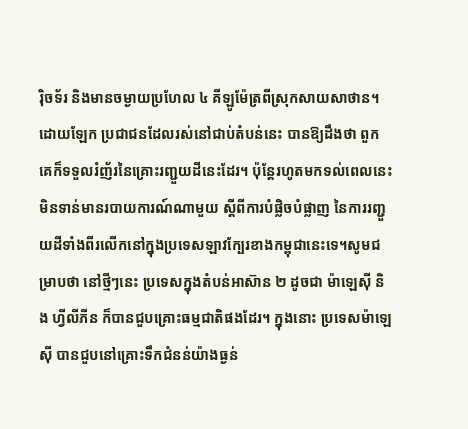រ៉ិចទ័រ និងមានចម្ងាយប្រហែល ៤ គីឡូម៉ែត្រពីស្រុកសាយសាថាន។
ដោយឡែក ប្រជាជនដែលរស់នៅជាប់តំបន់នេះ បានឱ្យដឹងថា ពួកគេក៏ទទួលរំញ័រនៃគ្រោះរញ្ជួយដីនេះដែរ។ ប៉ុន្តែរហូតមកទល់ពេលនេះ មិនទាន់មានរបាយការណ៍ណាមួយ ស្តីពីការបំផ្លិចបំផ្លាញ នៃការរញ្ជួយដីទាំងពីរលើកនៅក្នុងប្រទេសឡាវក្បែរខាងកម្ពុជានេះទេ។សូមជម្រាបថា នៅថ្មីៗនេះ ប្រទេសក្នុងតំបន់អាស៊ាន ២ ដូចជា ម៉ាឡេស៊ី និង ហ្វីលីភីន ក៏បានជួបគ្រោះធម្មជាតិផងដែរ។ ក្នុងនោះ ប្រទេសម៉ាឡេស៊ី បានជួបនៅគ្រោះទឹកជំនន់យ៉ាងធ្ងន់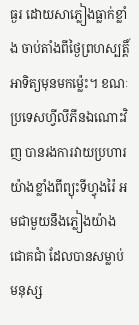ធ្ងរ ដោយសាភ្លៀងធ្លាក់ខ្លាំង ចាប់តាំងពីថ្ងៃព្រហស្បត្តិ៍អាទិត្យមុនមកម្ល៉េះ។ ខណៈប្រទេសហ្វីលីភីនឯណោះវិញ បានរងការវាយប្រហារយ៉ាងខ្លាំងពីព្យុះទីហ្វុងរ៉ៃ អមជាមួយនឹងភ្លៀងយ៉ាងជោគជាំ ដែលបានសម្លាប់មនុស្ស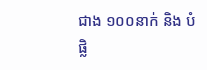ជាង ១០០នាក់ និង បំផ្លិ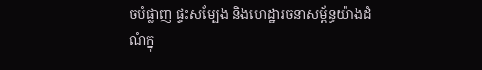ចបំផ្លាញ ផ្ទះសម្បែង និងហេដ្ឋារចនាសម្ព័ន្ធយ៉ាងដំណំក្នុ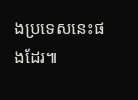ងប្រទេសនេះផងដែរ៕